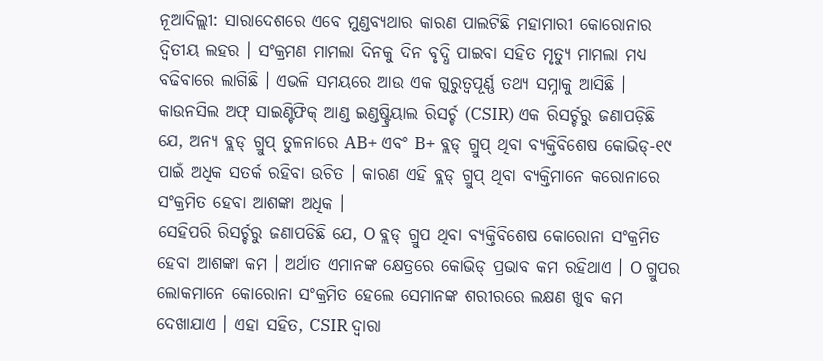ନୂଆଦିଲ୍ଲୀ: ସାରାଦେଶରେ ଏବେ ମୁଣ୍ଡବ୍ୟଥାର କାରଣ ପାଲଟିଛି ମହାମାରୀ କୋରୋନାର ଦ୍ବିତୀୟ ଲହର । ସଂକ୍ରମଣ ମାମଲା ଦିନକୁ ଦିନ ବୃଦ୍ଧି ପାଇବା ସହିତ ମୃତ୍ୟୁ ମାମଲା ମଧ୍ୟ ବଢିବାରେ ଲାଗିଛି । ଏଭଳି ସମୟରେ ଆଉ ଏକ ଗୁରୁତ୍ବପୂର୍ଣ୍ଣ ତଥ୍ୟ ସମ୍ନାକୁ ଆସିଛି ।
କାଉନସିଲ ଅଫ୍ ସାଇଣ୍ଟିଫିକ୍ ଆଣ୍ଡ ଇଣ୍ଡଷ୍ଟ୍ରିୟାଲ ରିସର୍ଚ୍ଚ (CSIR) ଏକ ରିସର୍ଚ୍ଚରୁ ଜଣାପଡ଼ିଛି ଯେ, ଅନ୍ୟ ବ୍ଲଡ୍ ଗ୍ରୁପ୍ ତୁଳନାରେ AB+ ଏବଂ B+ ବ୍ଲଡ୍ ଗ୍ରୁପ୍ ଥିବା ବ୍ୟକ୍ତିବିଶେଷ କୋଭିଡ୍-୧୯ ପାଇଁ ଅଧିକ ସତର୍କ ରହିବା ଉଚିତ । କାରଣ ଏହି ବ୍ଲଡ୍ ଗ୍ରୁପ୍ ଥିବା ବ୍ୟକ୍ତିମାନେ କରୋନାରେ ସଂକ୍ରମିତ ହେବା ଆଶଙ୍କା ଅଧିକ ।
ସେହିପରି ରିସର୍ଚ୍ଚରୁ ଜଣାପଡିଛି ଯେ, O ବ୍ଲଡ୍ ଗ୍ରୁପ ଥିବା ବ୍ୟକ୍ତିବିଶେଷ କୋରୋନା ସଂକ୍ରମିତ ହେବା ଆଶଙ୍କା କମ । ଅର୍ଥାତ ଏମାନଙ୍କ କ୍ଷେତ୍ରରେ କୋଭିଡ୍ ପ୍ରଭାବ କମ ରହିଥାଏ । O ଗ୍ରୁପର ଲୋକମାନେ କୋରୋନା ସଂକ୍ରମିତ ହେଲେ ସେମାନଙ୍କ ଶରୀରରେ ଲକ୍ଷଣ ଖୁବ କମ ଦେଖାଯାଏ । ଏହା ସହିତ, CSIR ଦ୍ୱାରା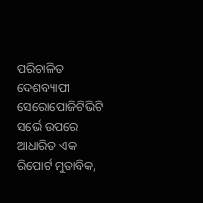ପରିଚାଳିତ ଦେଶବ୍ୟାପୀ ସେରୋପୋଜିଟିଭିଟି ସର୍ଭେ ଉପରେ ଆଧାରିତ ଏକ ରିପୋର୍ଟ ମୁତାବିକ,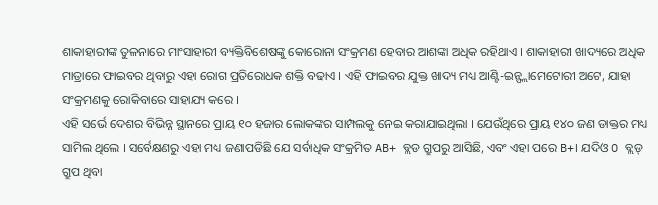ଶାକାହାରୀଙ୍କ ତୁଳନାରେ ମାଂସାହାରୀ ବ୍ୟକ୍ତିବିଶେଷଙ୍କୁ କୋରୋନା ସଂକ୍ରମଣ ହେବାର ଆଶଙ୍କା ଅଧିକ ରହିଥାଏ । ଶାକାହାରୀ ଖାଦ୍ୟରେ ଅଧିକ ମାତ୍ରାରେ ଫାଇବର ଥିବାରୁ ଏହା ରୋଗ ପ୍ରତିରୋଧକ ଶକ୍ତି ବଢାଏ । ଏହି ଫାଇବର ଯୁକ୍ତ ଖାଦ୍ୟ ମଧ୍ୟ ଆଣ୍ଟି-ଇନ୍ଫ୍ଲାମେଟୋରୀ ଅଟେ, ଯାହା ସଂକ୍ରମଣକୁ ରୋକିବାରେ ସାହାଯ୍ୟ କରେ ।
ଏହି ସର୍ଭେ ଦେଶର ବିଭିନ୍ନ ସ୍ଥାନରେ ପ୍ରାୟ ୧୦ ହଜାର ଲୋକଙ୍କର ସାମ୍ପଲକୁ ନେଇ କରାଯାଇଥିଲା । ଯେଉଁଥିରେ ପ୍ରାୟ ୧୪୦ ଜଣ ଡାକ୍ତର ମଧ୍ୟ ସାମିଲ ଥିଲେ । ସର୍ବେକ୍ଷଣରୁ ଏହା ମଧ୍ୟ ଜଣାପଡିଛି ଯେ ସର୍ବାଧିକ ସଂକ୍ରମିତ AB+ ବ୍ଲଡ ଗ୍ରୁପରୁ ଆସିଛି, ଏବଂ ଏହା ପରେ B+। ଯଦିଓ O ବ୍ଲଡ୍ ଗ୍ରୁପ ଥିବା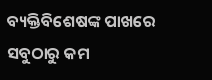ବ୍ୟକ୍ତିବିଶେଷଙ୍କ ପାଖରେ ସବୁଠାରୁ କମ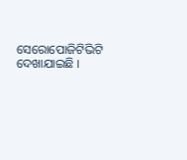ସେରୋପୋଜିଟିଭିଟି ଦେଖାଯାଇଛି ।